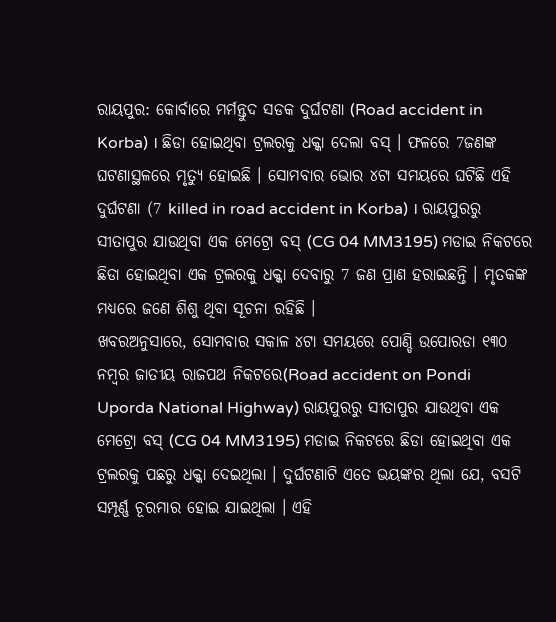ରାୟପୁର: କୋର୍ବାରେ ମର୍ମନ୍ତୁଦ ସଡକ ଦୁର୍ଘଟଣା (Road accident in Korba) । ଛିଡା ହୋଇଥିବା ଟ୍ରଲରକୁ ଧକ୍କା ଦେଲା ବସ୍ । ଫଳରେ 7ଜଣଙ୍କ ଘଟଣାସ୍ଥଳରେ ମୃତ୍ୟୁ ହୋଇଛି । ସୋମବାର ଭୋର ୪ଟା ସମୟରେ ଘଟିଛି ଏହି ଦୁର୍ଘଟଣା (7 killed in road accident in Korba) । ରାୟପୁରରୁ ସୀତାପୁର ଯାଉଥିବା ଏକ ମେଟ୍ରୋ ବସ୍ (CG 04 MM3195) ମଡାଇ ନିକଟରେ ଛିଡା ହୋଇଥିବା ଏକ ଟ୍ରଲରକୁ ଧକ୍କା ଦେବାରୁ 7 ଜଣ ପ୍ରାଣ ହରାଇଛନ୍ତି । ମୃତକଙ୍କ ମଧ୍ୟରେ ଜଣେ ଶିଶୁ ଥିବା ସୂଚନା ରହିଛି ।
ଖବରଅନୁସାରେ, ସୋମବାର ସକାଳ ୪ଟା ସମୟରେ ପୋଣ୍ଡି ଉପୋରଡା ୧୩୦ ନମ୍ବର ଜାତୀୟ ରାଜପଥ ନିକଟରେ(Road accident on Pondi Uporda National Highway) ରାୟପୁରରୁ ସୀତାପୁର ଯାଉଥିବା ଏକ ମେଟ୍ରୋ ବସ୍ (CG 04 MM3195) ମଡାଇ ନିକଟରେ ଛିଡା ହୋଇଥିବା ଏକ ଟ୍ରଲରକୁ ପଛରୁ ଧକ୍କା ଦେଇଥିଲା । ଦୁର୍ଘଟଣାଟି ଏତେ ଭୟଙ୍କର ଥିଲା ଯେ, ବସଟି ସମ୍ପୂର୍ଣ୍ଣ ଚୂରମାର ହୋଇ ଯାଇଥିଲା । ଏହି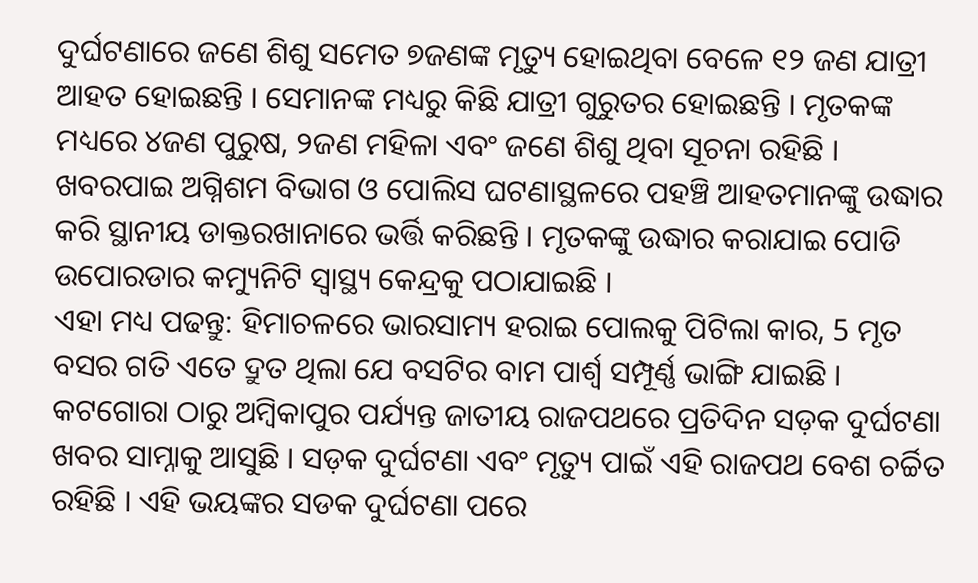ଦୁର୍ଘଟଣାରେ ଜଣେ ଶିଶୁ ସମେତ ୭ଜଣଙ୍କ ମୃତ୍ୟୁ ହୋଇଥିବା ବେଳେ ୧୨ ଜଣ ଯାତ୍ରୀ ଆହତ ହୋଇଛନ୍ତି । ସେମାନଙ୍କ ମଧ୍ୟରୁ କିଛି ଯାତ୍ରୀ ଗୁରୁତର ହୋଇଛନ୍ତି । ମୃତକଙ୍କ ମଧ୍ୟରେ ୪ଜଣ ପୁରୁଷ, ୨ଜଣ ମହିଳା ଏବଂ ଜଣେ ଶିଶୁ ଥିବା ସୂଚନା ରହିଛି ।
ଖବରପାଇ ଅଗ୍ନିଶମ ବିଭାଗ ଓ ପୋଲିସ ଘଟଣାସ୍ଥଳରେ ପହଞ୍ଚି ଆହତମାନଙ୍କୁ ଉଦ୍ଧାର କରି ସ୍ଥାନୀୟ ଡାକ୍ତରଖାନାରେ ଭର୍ତ୍ତି କରିଛନ୍ତି । ମୃତକଙ୍କୁ ଉଦ୍ଧାର କରାଯାଇ ପୋଡି ଉପୋରଡାର କମ୍ୟୁନିଟି ସ୍ୱାସ୍ଥ୍ୟ କେନ୍ଦ୍ରକୁ ପଠାଯାଇଛି ।
ଏହା ମଧ୍ୟ ପଢନ୍ତୁ: ହିମାଚଳରେ ଭାରସାମ୍ୟ ହରାଇ ପୋଲକୁ ପିଟିଲା କାର, 5 ମୃତ
ବସର ଗତି ଏତେ ଦ୍ରୁତ ଥିଲା ଯେ ବସଟିର ବାମ ପାର୍ଶ୍ୱ ସମ୍ପୂର୍ଣ୍ଣ ଭାଙ୍ଗି ଯାଇଛି । କଟଗୋରା ଠାରୁ ଅମ୍ବିକାପୁର ପର୍ଯ୍ୟନ୍ତ ଜାତୀୟ ରାଜପଥରେ ପ୍ରତିଦିନ ସଡ଼କ ଦୁର୍ଘଟଣା ଖବର ସାମ୍ନାକୁ ଆସୁଛି । ସଡ଼କ ଦୁର୍ଘଟଣା ଏବଂ ମୃତ୍ୟୁ ପାଇଁ ଏହି ରାଜପଥ ବେଶ ଚର୍ଚ୍ଚିତ ରହିଛି । ଏହି ଭୟଙ୍କର ସଡକ ଦୁର୍ଘଟଣା ପରେ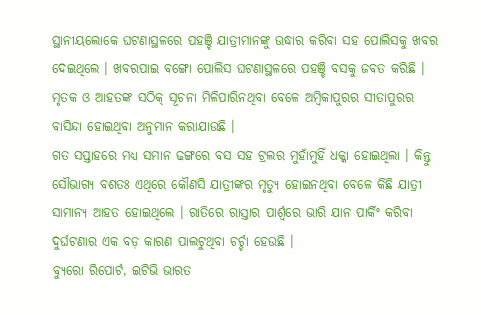ସ୍ଥାନୀୟଲୋକେ ଘଟଣାସ୍ଥଳରେ ପହଞ୍ଚି ଯାତ୍ରୀମାନଙ୍କୁ ଉଦ୍ଧାର କରିବା ସହ ପୋଲିସକୁ ଖବର ଦେଇଥିଲେ । ଖବରପାଇ ବଙ୍ଗୋ ପୋଲିସ ଘଟଣାସ୍ଥଳରେ ପହଞ୍ଚି ବସକୁ ଜବତ କରିଛି । ମୃତକ ଓ ଆହତଙ୍କ ସଠିକ୍ ସୂଚନା ମିଳିପାରିନଥିବା ବେଳେ ଅମ୍ବିକାପୁରର ସୀତାପୁରର ବାସିନ୍ଦା ହୋଇଥିବା ଅନୁମାନ କରାଯାଉଛି ।
ଗତ ସପ୍ତାହରେ ମଧ୍ୟ ସମାନ ଢଙ୍ଗରେ ବସ ସହ ଟ୍ରଲର ମୁହାଁମୁହିଁ ଧକ୍କା ହୋଇଥିଲା । କିନ୍ତୁ ସୌଭାଗ୍ୟ ବଶତଃ ଏଥିରେ କୌଣସି ଯାତ୍ରୀଙ୍କର ମୃତ୍ୟୁ ହୋଇନଥିବା ବେଳେ କିଛି ଯାତ୍ରୀ ସାମାନ୍ୟ ଆହତ ହୋଇଥିଲେ । ରାତିରେ ରାସ୍ତାର ପାର୍ଶ୍ୱରେ ଭାରି ଯାନ ପାର୍କିଂ କରିବା ଦୁର୍ଘଟଣାର ଏକ ବଡ଼ କାରଣ ପାଲଟୁଥିବା ଚର୍ଚ୍ଚା ହେଉଛି ।
ବ୍ୟୁରୋ ରିପୋର୍ଟ, ଇଟିଭି ଭାରତ